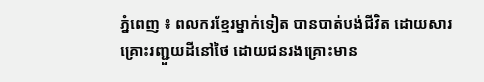ភ្នំពេញ ៖ ពលករខ្មែរម្នាក់ទៀត បានបាត់បង់ជីវិត ដោយសារគ្រោះរញ្ជួយដីនៅថៃ ដោយជនរងគ្រោះមាន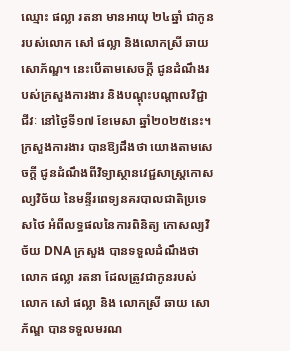ឈ្មោះ ផល្លា រតនា មានអាយុ ២៤ឆ្នាំ ជាកូនរបស់លោក សៅ ផល្លា និងលោកស្រី ឆាយ សោភ័ណ្ឌ។ នេះបើតាមសេចក្តី ជូនដំណឹងរបស់ក្រសួងការងារ និងបណ្តុះបណ្តាលវិជ្ជាជីវៈ នៅថ្ងៃទី១៧ ខែមេសា ឆ្នាំ២០២៥នេះ។
ក្រសួងការងារ បានឱ្យដឹងថា យោងតាមសេចក្តី ជូនដំណឹងពីវិទ្យាស្ថានវេជ្ជសាស្ត្រកោសល្យវិច័យ នៃមន្ទីរពេទ្យនគរបាលជាតិប្រទេសថៃ អំពីលទ្ធផលនៃការពិនិត្យ កោសល្យវិច័យ DNA ក្រសួង បានទទួលដំណឹងថា លោក ផល្លា រតនា ដែលត្រូវជាកូនរបស់ លោក សៅ ផល្លា និង លោកស្រី ឆាយ សោភ័ណ្ឌ បានទទួលមរណ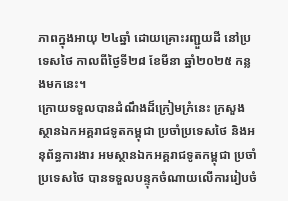ភាពក្នុងអាយុ ២៤ឆ្នាំ ដោយគ្រោះរញ្ជួយដី នៅប្រទេសថៃ កាលពីថ្ងៃទី២៨ ខែមីនា ឆ្នាំ២០២៥ កន្លងមកនេះ។
ក្រោយទទួលបានដំណឹងដ៏ក្រៀមក្រំនេះ ក្រសួង ស្ថានឯកអគ្គរាជទូតកម្ពុជា ប្រចាំប្រទេសថៃ និងអនុព័ន្ធការងារ អមស្ថានឯកអគ្គរាជទូតកម្ពុជា ប្រចាំប្រទេសថៃ បានទទួលបន្ទុកចំណាយលើការរៀបចំ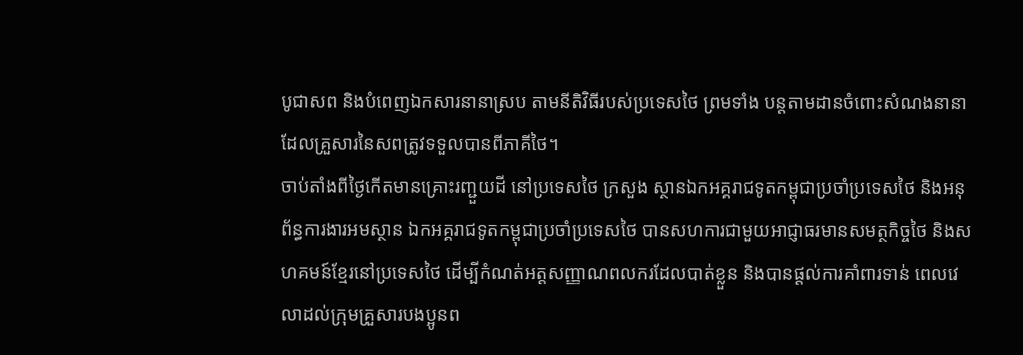បូជាសព និងបំពេញឯកសារនានាស្រប តាមនីតិវិធីរបស់ប្រទេសថៃ ព្រមទាំង បន្តតាមដានចំពោះសំណងនានា ដែលគ្រួសារនៃសពត្រូវទទួលបានពីភាគីថៃ។
ចាប់តាំងពីថ្ងៃកើតមានគ្រោះរញ្ជួយដី នៅប្រទេសថៃ ក្រសួង ស្ថានឯកអគ្គរាជទូតកម្ពុជាប្រចាំប្រទេសថៃ និងអនុព័ន្ធការងារអមស្ថាន ឯកអគ្គរាជទូតកម្ពុជាប្រចាំប្រទេសថៃ បានសហការជាមួយអាជ្ញាធរមានសមត្ថកិច្ចថៃ និងសហគមន៍ខ្មែរនៅប្រទេសថៃ ដើម្បីកំណត់អត្តសញ្ញាណពលករដែលបាត់ខ្លួន និងបានផ្តល់ការគាំពារទាន់ ពេលវេលាដល់ក្រុមគ្រួសារបងប្អូនព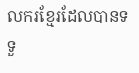លករខ្មែរដែលបានទទួ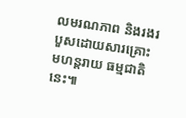លមរណភាព និងរងរបួសដោយសារគ្រោះមហន្តរាយ ធម្មជាតិនេះ៕